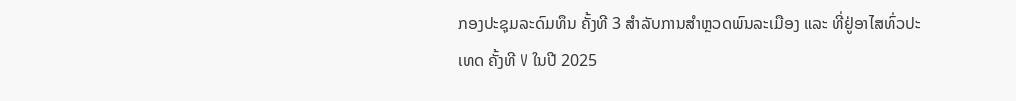ກອງປະຊຸມລະດົມທຶນ ຄັ້ງທີ 3 ສໍາລັບການສໍາຫຼວດພົນລະເມືອງ ແລະ ທີ່ຢູ່ອາໄສທົ່ວປະເທດ ຄັ້ງທີ V ໃນປີ 2025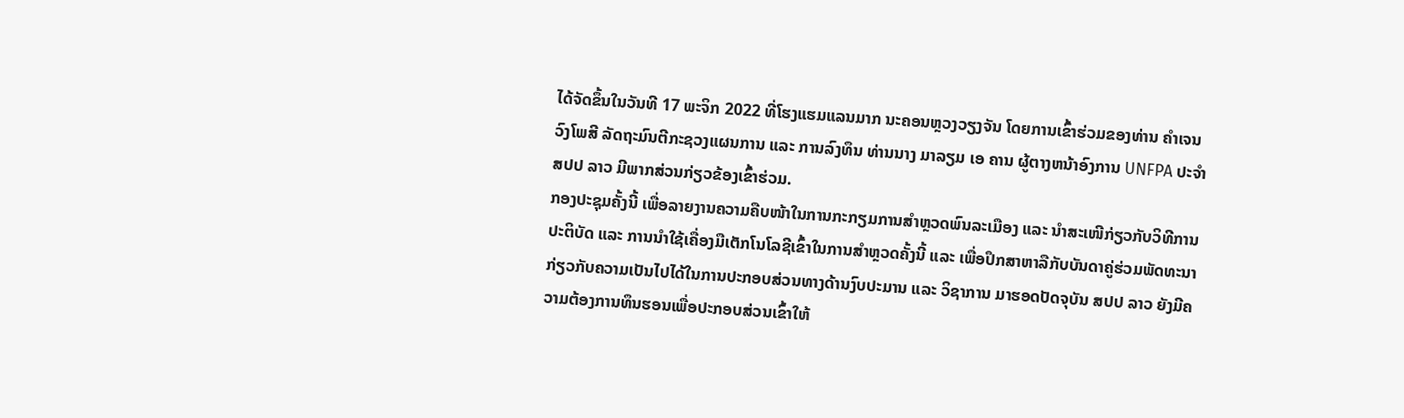ໄດ້ຈັດຂຶ້ນໃນວັນທີ 17 ພະຈິກ 2022 ທີ່ໂຮງແຮມແລນມາກ ນະຄອນຫຼວງວຽງຈັນ ໂດຍການເຂົ້າຮ່ວມຂອງທ່ານ ຄໍາເຈນ ວົງໂພສີ ລັດຖະມົນຕີກະຊວງແຜນການ ແລະ ການລົງທຶນ ທ່ານນາງ ມາລຽມ ເອ ຄານ ຜູ້ຕາງຫນ້າອົງການ UNFPA ປະຈໍາ ສປປ ລາວ ມີພາກສ່ວນກ່ຽວຂ້ອງເຂົ້າຮ່ວມ.
ກອງປະຊຸມຄັ້ງນີ້ ເພື່ອລາຍງານຄວາມຄືບໜ້າໃນການກະກຽມການສໍາຫຼວດພົນລະເມືອງ ແລະ ນໍາສະເໜີກ່ຽວກັບວິທີການປະຕິບັດ ແລະ ການນໍາໃຊ້ເຄື່ອງມືເຕັກໂນໂລຊີເຂົ້າໃນການສໍາຫຼວດຄັ້ງນີ້ ແລະ ເພື່ອປຶກສາຫາລືກັບບັນດາຄູ່ຮ່ວມພັດທະນາກ່ຽວກັບຄວາມເປັນໄປໄດ້ໃນການປະກອບສ່ວນທາງດ້ານງົບປະມານ ແລະ ວິຊາການ ມາຮອດປັດຈຸບັນ ສປປ ລາວ ຍັງມີຄວາມຕ້ອງການທຶນຮອນເພື່ອປະກອບສ່ວນເຂົ້າໃຫ້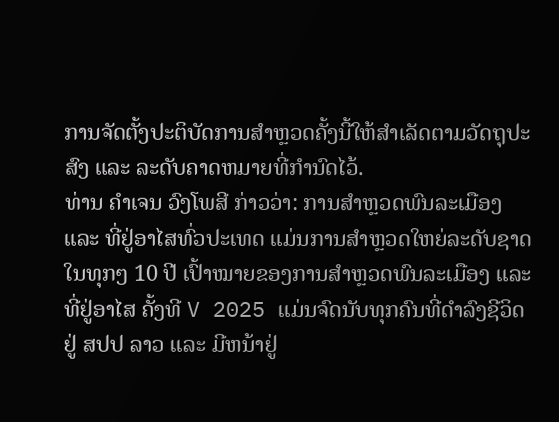ການຈັດຕັ້ງປະຕິບັດການສໍາຫຼວດຄັ້ງນີ້ໃຫ້ສໍາເລັດຕາມວັດຖຸປະສົງ ແລະ ລະດັບຄາດຫມາຍທີ່ກໍານົດໄວ້.
ທ່ານ ຄໍາເຈນ ວົງໂພສີ ກ່າວວ່າ: ການສໍາຫຼວດພົນລະເມືອງ ແລະ ທີ່ຢູ່ອາໄສທົ່ວປະເທດ ແມ່ນການສໍາຫຼວດໃຫຍ່ລະດັບຊາດໃນທຸກໆ 10 ປີ ເປົ້າໝາຍຂອງການສໍາຫຼວດພົນລະເມືອງ ແລະ ທີ່ຢູ່ອາໄສ ຄັ້ງທີ V 2025 ແມ່ນຈົດນັບທຸກຄົນທີ່ດໍາລົງຊີວິດຢູ່ ສປປ ລາວ ແລະ ມີຫນ້າຢູ່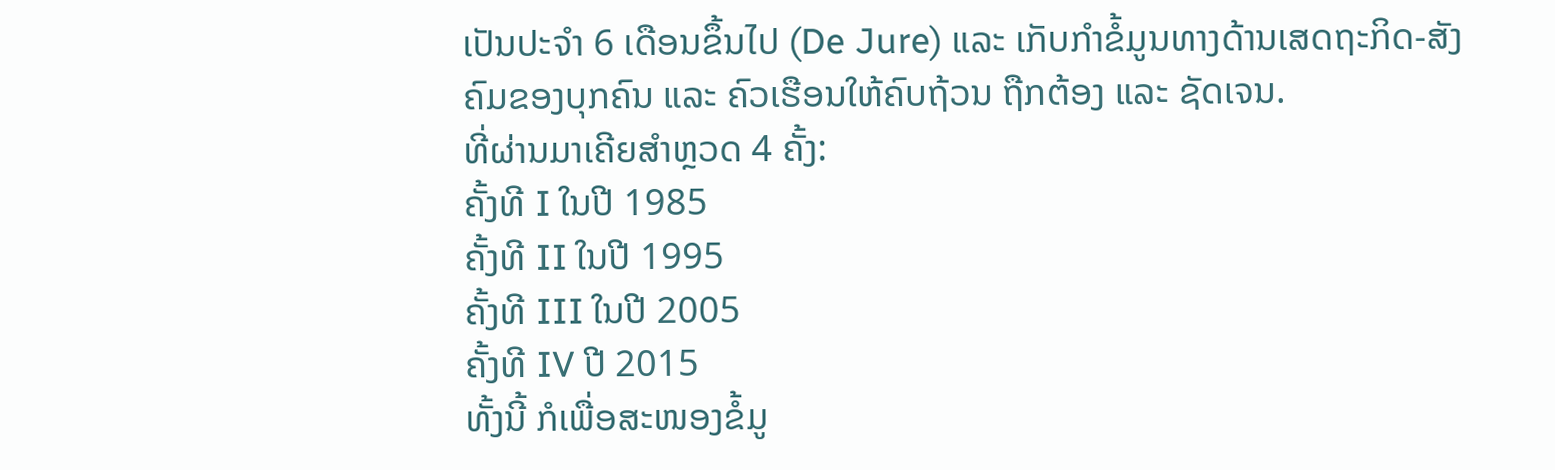ເປັນປະຈໍາ 6 ເດືອນຂຶ້ນໄປ (De Jure) ແລະ ເກັບກໍາຂໍ້ມູນທາງດ້ານເສດຖະກິດ-ສັງຄົມຂອງບຸກຄົນ ແລະ ຄົວເຮືອນໃຫ້ຄົບຖ້ວນ ຖືກຕ້ອງ ແລະ ຊັດເຈນ.
ທີ່ຜ່ານມາເຄີຍສໍາຫຼວດ 4 ຄັ້ງ:
ຄັ້ງທີ I ໃນປີ 1985
ຄັ້ງທີ II ໃນປີ 1995
ຄັ້ງທີ III ໃນປີ 2005
ຄັ້ງທີ IV ປີ 2015
ທັ້ງນີ້ ກໍເພື່ອສະໜອງຂໍ້ມູ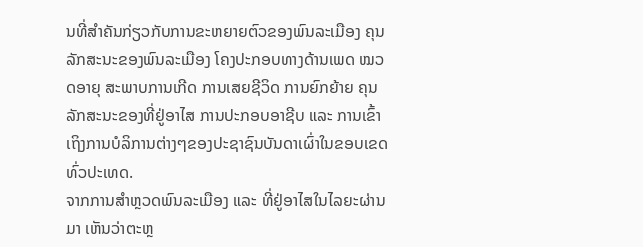ນທີ່ສໍາຄັນກ່ຽວກັບການຂະຫຍາຍຕົວຂອງພົນລະເມືອງ ຄຸນລັກສະນະຂອງພົນລະເມືອງ ໂຄງປະກອບທາງດ້ານເພດ ໝວດອາຍຸ ສະພາບການເກີດ ການເສຍຊີວິດ ການຍົກຍ້າຍ ຄຸນລັກສະນະຂອງທີ່ຢູ່ອາໄສ ການປະກອບອາຊີບ ແລະ ການເຂົ້າເຖິງການບໍລິການຕ່າງໆຂອງປະຊາຊົນບັນດາເຜົ່າໃນຂອບເຂດທົ່ວປະເທດ.
ຈາກການສໍາຫຼວດພົນລະເມືອງ ແລະ ທີ່ຢູ່ອາໄສໃນໄລຍະຜ່ານມາ ເຫັນວ່າຕະຫຼ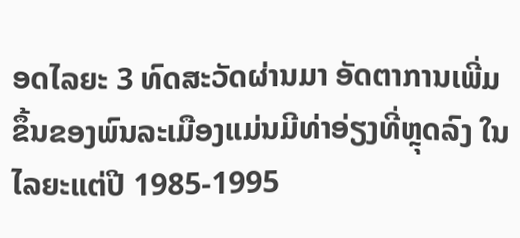ອດໄລຍະ 3 ທົດສະວັດຜ່ານມາ ອັດຕາການເພີ່ມຂຶ້ນຂອງພົນລະເມືອງແມ່ນມີທ່າອ່ຽງທີ່ຫຼຸດລົງ ໃນໄລຍະແຕ່ປີ 1985-1995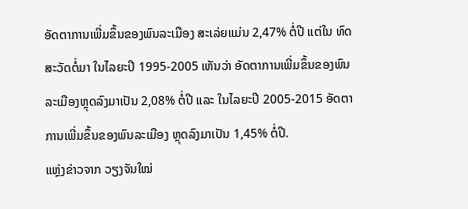ອັດຕາການເພີ່ມຂຶ້ນຂອງພົນລະເມືອງ ສະເລ່ຍແມ່ນ 2,47% ຕໍ່ປີ ແຕ່ໃນ ທົດສະວັດຕໍ່ມາ ໃນໄລຍະປີ 1995-2005 ເຫັນວ່າ ອັດຕາການເພີ່ມຂຶ້ນຂອງພົນລະເມືອງຫຼຸດລົງມາເປັນ 2,08% ຕໍ່ປີ ແລະ ໃນໄລຍະປີ 2005-2015 ອັດຕາການເພີ່ມຂຶ້ນຂອງພົນລະເມືອງ ຫຼຸດລົງມາເປັນ 1,45% ຕໍ່ປີ.
ແຫຼ່ງຂ່າວຈາກ ວຽງຈັນໃໝ່